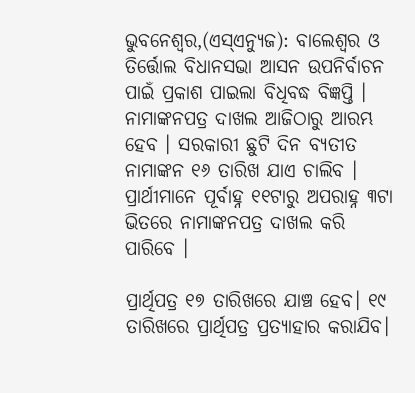ଭୁବନେଶ୍ୱର,(ଏସ୍ଏନ୍ୟୁଜ): ବାଲେଶ୍ୱର ଓ ତିର୍ତ୍ତୋଲ ବିଧାନସଭା ଆସନ ଉପନିର୍ବାଚନ ପାଇଁ ପ୍ରକାଶ ପାଇଲା ବିଧିବଦ୍ଧ ବିଜ୍ଞପ୍ତି । ନାମାଙ୍କନପତ୍ର ଦାଖଲ ଆଜିଠାରୁ ଆରମ୍ଭ ହେବ । ସରକାରୀ ଛୁଟି ଦିନ ବ୍ୟତୀତ ନାମାଙ୍କନ ୧୬ ତାରିଖ ଯାଏ ଚାଲିବ । ପ୍ରାର୍ଥୀମାନେ ପୂର୍ବାହ୍ନ ୧୧ଟାରୁ ଅପରାହ୍ନ ୩ଟା ଭିତରେ ନାମାଙ୍କନପତ୍ର ଦାଖଲ କରି ପାରିବେ ।

ପ୍ରାର୍ଥିପତ୍ର ୧୭ ତାରିଖରେ ଯାଞ୍ଚ ହେବ। ୧୯ ତାରିଖରେ ପ୍ରାର୍ଥିପତ୍ର ପ୍ରତ୍ୟାହାର କରାଯିବ।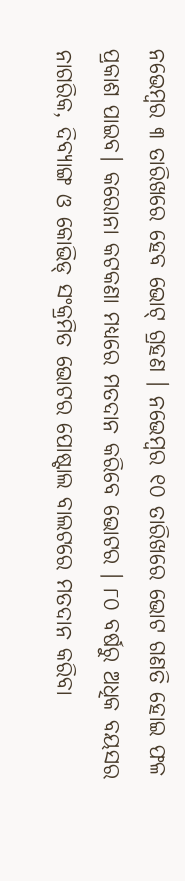ନଭେମ୍ବର ୩ ତାରିଖରେ ହେବ ଭୋଟ୍ ଗ୍ରହଣ । ନଭେମ୍ବର ୧୦ ତାରିଖରେ ଭୋଟ ଗଣତି ହୋଇ ଫଳ ପ୍ରକାଶ ପାଇବ। କରୋନା କଟକଣା ମଧ୍ୟରେ ମତଦାନ କରିବେ ଭୋଟର । ୮୦ ବର୍ଷରୁ ଅଧିକ ବୟସର ନାଗରିକ, ଦିବ୍ୟାଙ୍ଗ ଓ କୋଭିଡ୍ ସଂକ୍ରମିତ ଭୋଟର ପୋଷ୍ଟାଲ ବାଲଟରେ ମତଦାନ କରିବା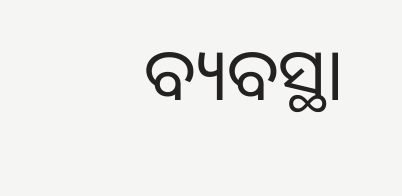ବ୍ୟବସ୍ଥା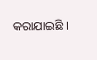କରାଯାଇଛି ।